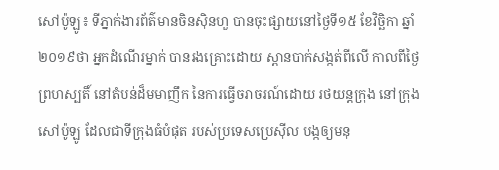សៅប៉ូឡូ៖ ទីភ្នាក់ងារព័ត៌មានចិនស៊ិនហួ បានចុះផ្សាយនៅថ្ងៃទី១៥ ខែវិច្ឆិកា ឆ្នាំ២០១៩ថា អ្នកដំណើរម្នាក់ បានរងគ្រោះដោយ ស្ពានបាក់សង្កត់ពីលើ កាលពីថ្ងៃព្រហស្បតិ៍ នៅតំបន់ដ៏មមាញឹក នៃការធ្វើចរាចរណ៍ដោយ រថយន្តក្រុង នៅក្រុងសៅប៉ូឡូ ដែលជាទីក្រុងធំបំផុត របស់ប្រទេសប្រេស៊ីល បង្កឲ្យមនុ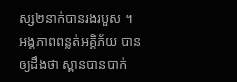ស្ស២នាក់បានរងរបួស ។
អង្គភាពពន្លត់អគ្គិភ័យ បានឲ្យដឹងថា ស្ពានបានបាក់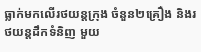ធ្លាក់មកលើរថយន្តក្រុង ចំនួន២គ្រឿង និងរថយន្តដឹកទំនិញ មួយ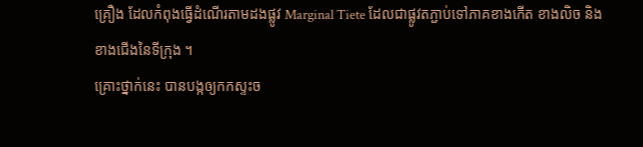គ្រឿង ដែលកំពុងធ្វើដំណើរតាមដងផ្លូវ Marginal Tiete ដែលជាផ្លូវតភ្ជាប់ទៅភាគខាងកើត ខាងលិច និង ខាងជើងនៃទីក្រុង ។
គ្រោះថ្នាក់នេះ បានបង្កឲ្យកកស្ទះច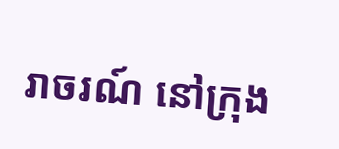រាចរណ៍ នៅក្រុង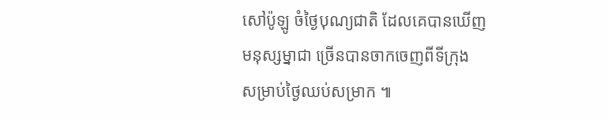សៅប៉ូឡូ ចំថ្ងៃបុណ្យជាតិ ដែលគេបានឃើញមនុស្សម្នាជា ច្រើនបានចាកចេញពីទីក្រុង សម្រាប់ថ្ងៃឈប់សម្រាក ៕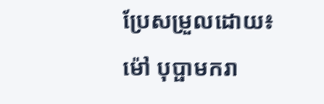ប្រែសម្រួលដោយ៖ ម៉ៅ បុប្ផាមករា